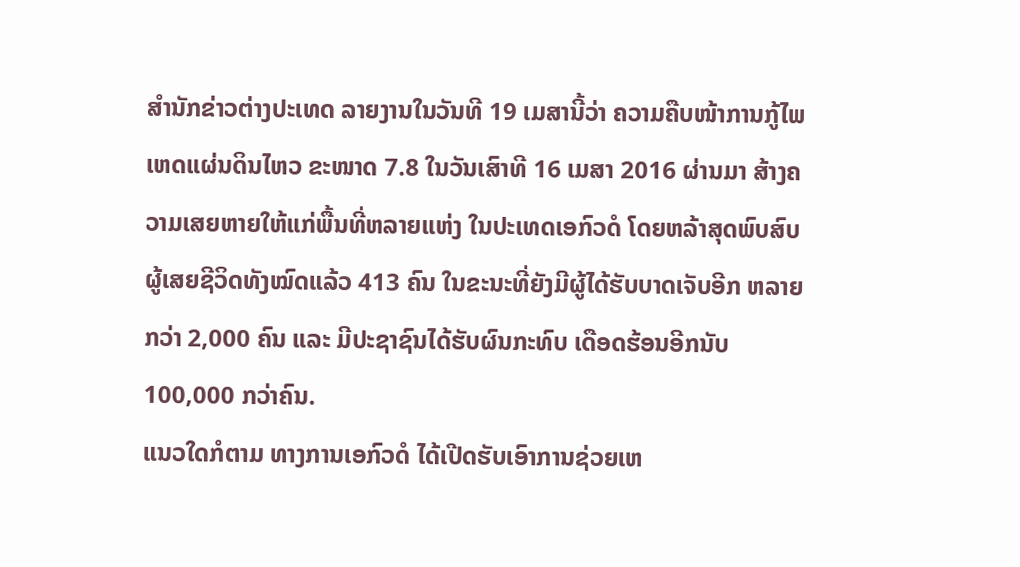ສຳນັກຂ່າວຕ່າງປະເທດ ລາຍງານໃນວັນທີ 19 ເມສານີ້ວ່າ ຄວາມຄືບໜ້າການກູ້ໄພ ເຫດແຜ່ນດິນໄຫວ ຂະໜາດ 7.8 ໃນວັນເສົາທີ 16 ເມສາ 2016 ຜ່ານມາ ສ້າງຄວາມເສຍຫາຍໃຫ້ແກ່ພື້ນທີ່ຫລາຍແຫ່ງ ໃນປະເທດເອກົວດໍ ໂດຍຫລ້າສຸດພົບສົບຜູ້ເສຍຊີວິດທັງໝົດແລ້ວ 413 ຄົນ ໃນຂະນະທີ່ຍັງມີຜູ້ໄດ້ຮັບບາດເຈັບອີກ ຫລາຍກວ່າ 2,000 ຄົນ ແລະ ມີປະຊາຊົນໄດ້ຮັບຜົນກະທົບ ເດືອດຮ້ອນອີກນັບ 100,000 ກວ່າຄົນ.
ແນວໃດກໍຕາມ ທາງການເອກົວດໍ ໄດ້ເປີດຮັບເອົາການຊ່ວຍເຫ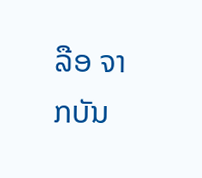ລືອ ຈາກບັນ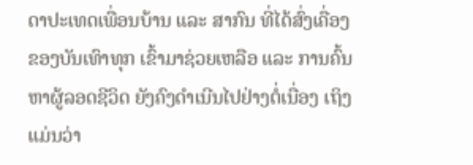ດາປະເທດເພື່ອນບ້ານ ແລະ ສາກົນ ທີ່ໄດ້ສົ່ງເຄື່ອງຂອງບັນເທົາທຸກ ເຂົ້າມາຊ່ວຍເຫລືອ ແລະ ການຄົ້ນຫາຜູ້ລອດຊີວິດ ຍັງຄົງດຳເນີນໄປຢ່າງຕໍ່ເນື່ອງ ເຖິງແມ່ນວ່າ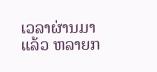ເວລາຜ່ານມາແລ້ວ ຫລາຍກ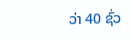ວ່າ 40 ຊົ່ວ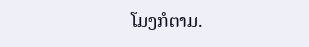ໂມງກໍຕາມ.